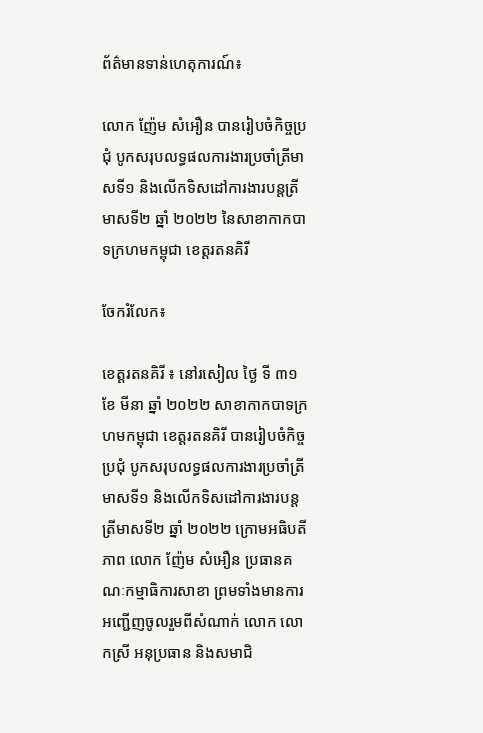ព័ត៌មានទាន់ហេតុការណ៍៖

លោក ញ៉ែម សំអឿន បានរៀបចំកិច្ចប្រជុំ បូកសរុបលទ្ធផលការងារប្រចាំត្រីមាសទី១ និងលើកទិសដៅការងារបន្តត្រីមាសទី២ ឆ្នាំ ២០២២ នៃសាខាកាកបាទក្រហមកម្ពុជា ខេត្តរតនគិរី

ចែករំលែក៖

ខេត្តរតនគិរី ៖ នៅរសៀល ថ្ងៃ ទី ៣១ ខែ មីនា ឆ្នាំ ២០២២ សាខាកាកបាទក្រហមកម្ពុជា ខេត្តរតនគិរី បានរៀបចំកិច្ចប្រជុំ បូកសរុបលទ្ធផលការងារប្រចាំត្រីមាសទី១ និងលើកទិសដៅការងារបន្តត្រីមាសទី២ ឆ្នាំ ២០២២ ក្រោមអធិបតីភាព លោក ញ៉ែម សំអឿន ប្រធានគណៈកម្មាធិការសាខា ព្រមទាំងមានការអញ្ជើញចូលរួមពីសំណាក់ លោក លោកស្រី អនុប្រធាន និងសមាជិ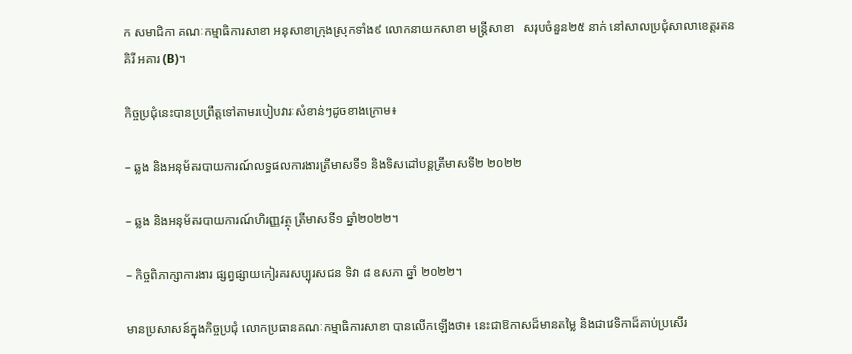ក សមាជិកា គណៈកម្មាធិការសាខា អនុសាខាក្រុងស្រុកទាំង៩ លោកនាយកសាខា មន្ត្រីសាខា   សរុបចំនួន២៥ នាក់ នៅសាលប្រជុំសាលាខេត្តរតនគិរី អគារ (B)។

កិច្ចប្រជុំនេះបានប្រព្រឹត្តទៅតាមរបៀបវារៈសំខាន់ៗដូចខាងក្រោម៖

– ឆ្លង និងអនុម័តរបាយការណ៍លទ្ធផលការងារត្រីមាសទី១ និងទិសដៅបន្តត្រីមាសទី២ ២០២២

– ឆ្លង និងអនុម័តរបាយការណ៍ហិរញ្ញវត្ថុ ត្រីមាសទី១ ឆ្នាំ២០២២។

– កិច្ចពិភាក្សាការងារ ផ្សព្វផ្សាយកៀរគរសប្បុរសជន ទិវា ៨ ឧសភា ឆ្នាំ ២០២២។

មានប្រសាសន៍ក្នុងកិច្ចប្រជុំ លោកប្រធានគណៈកម្មាធិការសាខា បានលើកឡើងថា៖ នេះជាឱកាសដ៏មានតម្លៃ និងជាវេទិកាដ៏គាប់ប្រសើរ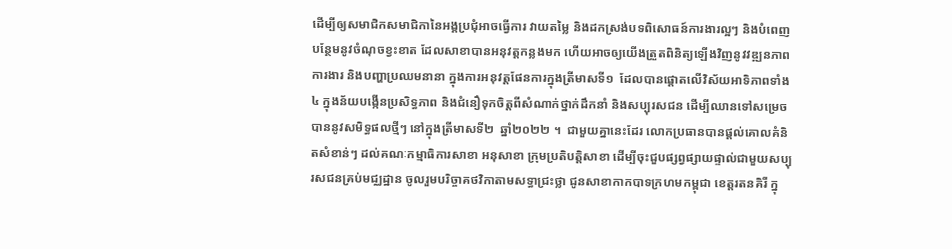ដើម្បីឲ្យសមាជិកសមាជិកានៃអង្គប្រជុំអាចធ្វើការ វាយតម្លៃ និងដកស្រង់បទពិសោធន៍ការងារល្អៗ និងបំពេញបន្ថែមនូវចំណុចខ្វះខាត ដែលសាខាបានអនុវត្តកន្លងមក ហើយអាចឲ្យយើងត្រួតពិនិត្យឡើងវិញនូវវឌ្ឍនភាពការងារ និងបញ្ហាប្រឈមនានា ក្នុងការអនុវត្តផែនការក្នុងត្រីមាសទី១  ដែលបានផ្តោតលើវិស័យអាទិភាពទាំង៤ ក្នុងន័យបង្កើនប្រសិទ្ធភាព និងជំនឿទុកចិត្តពីសំណាក់ថ្នាក់ដឹកនាំ និងសប្បុរសជន ដើម្បីឈានទៅសម្រេចបាននូវសមិទ្ធផលថ្មីៗ នៅក្នុងត្រីមាសទី២  ឆ្នាំ២០២២ ។  ជាមួយគ្នានេះដែរ លោកប្រធានបានផ្តល់គោលគំនិតសំខាន់ៗ ដល់គណៈកម្មាធិការសាខា អនុសាខា ក្រុមប្រតិបត្តិសាខា ដើម្បីចុះជួបផ្សព្វផ្សាយផ្ទាល់ជាមួយសប្បុរសជនគ្រប់មជ្ឈដ្ឋាន ចូលរួមបរិច្ចាគថវិកាតាមសទ្ធាជ្រះថ្លា ជូនសាខាកាកបាទក្រហមកម្ពុជា ខេត្តរតនគិរី ក្នុ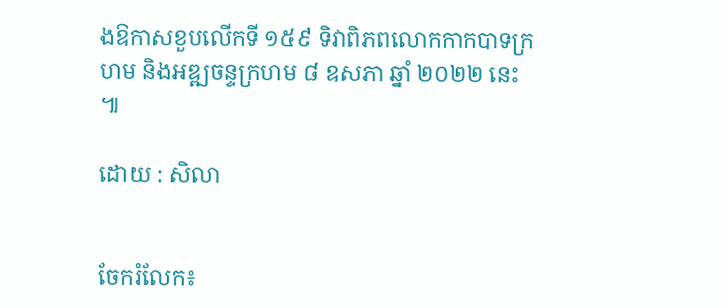ងឱកាសខួបលើកទី ១៥៩ ទិវាពិភពលោកកាកបាទក្រហម និងអឌ្ឍចន្ទក្រហម ៨ ឧសភា ឆ្នាំ ២០២២ នេះ ៕

ដោយ : សិលា


ចែករំលែក៖